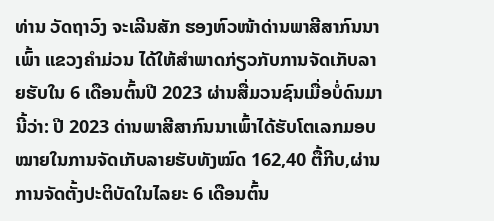ທ່ານ ວັດຖາວົງ ຈະເລີນສັກ ຮອງຫົວໜ້າດ່ານພາສີສາກົນນາເພົ້າ ແຂວງຄຳມ່ວນ ໄດ້ໃຫ້ສຳພາດກ່ຽວກັບການຈັດເກັບລາຍຮັບໃນ 6 ເດືອນຕົ້ນປີ 2023 ຜ່ານສື່ມວນຊົນເມື່ອບໍ່ດົນມານີ້ວ່າ: ປີ 2023 ດ່ານພາສີສາກົນນາເພົ້າໄດ້ຮັບໂຕເລກມອບໝາຍໃນການຈັດເກັບລາຍຮັບທັງໝົດ 162,40 ຕື້ກີບ,ຜ່ານການຈັດຕັ້ງປະຕິບັດໃນໄລຍະ 6 ເດືອນຕົ້ນ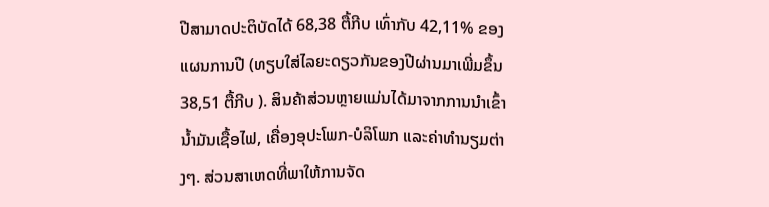ປີສາມາດປະຕິບັດໄດ້ 68,38 ຕື້ກີບ ເທົ່າກັບ 42,11% ຂອງແຜນການປີ (ທຽບໃສ່ໄລຍະດຽວກັນຂອງປີຜ່ານມາເພີ່ມຂຶ້ນ 38,51 ຕື້ກີບ ). ສິນຄ້າສ່ວນຫຼາຍແມ່ນໄດ້ມາຈາກການນໍາເຂົ້ານໍ້າມັນເຊື້ອໄຟ, ເຄື່ອງອຸປະໂພກ-ບໍລິໂພກ ແລະຄ່າທຳນຽມຕ່າງໆ. ສ່ວນສາເຫດທີ່ພາໃຫ້ການຈັດ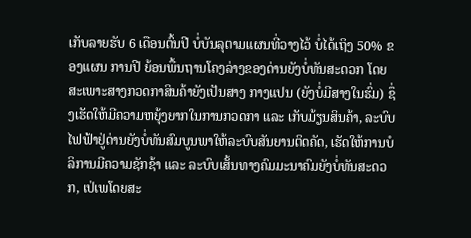ເກັບລາຍຮັບ 6 ເດືອນຕົ້ນປີ ບໍ່ບັນລຸຕາມແຜນທີ່ວາງໄວ້ ບໍ່ໄດ້ເຖິງ 50% ຂອງແຜນ ການປີ ຍ້ອນພື້ນຖານໂຄງລ່າງຂອງດ່ານຍັງບໍ່ທັນສະດວກ ໂດຍສະເພາະສາງກວດກາສິນຄ້າຍັງເປັນສາງ ກາງແປນ (ຍັງບໍ່ມີສາງໃນຮົ່ມ) ຊຶ່ງເຮັດໃຫ້ມີຄວາມຫຍຸ້ງຍາກໃນການກວດກາ ແລະ ເກັບມ້ຽນສິນຄ້າ, ລະບົບໄຟຟ້າຢູ່ດ່ານຍັງບໍ່ທັນສົມບູນພາໃຫ້ລະບົບສັນຍານຕິດຄັດ, ເຮັດໃຫ້ການບໍລິການມີຄວາມຊັກຊ້າ ແລະ ລະບົບເສັ້ນທາງຄົມມະນາຄົມຍັງບໍ່ທັນສະດວກ, ເປ່ເພໂດຍສະ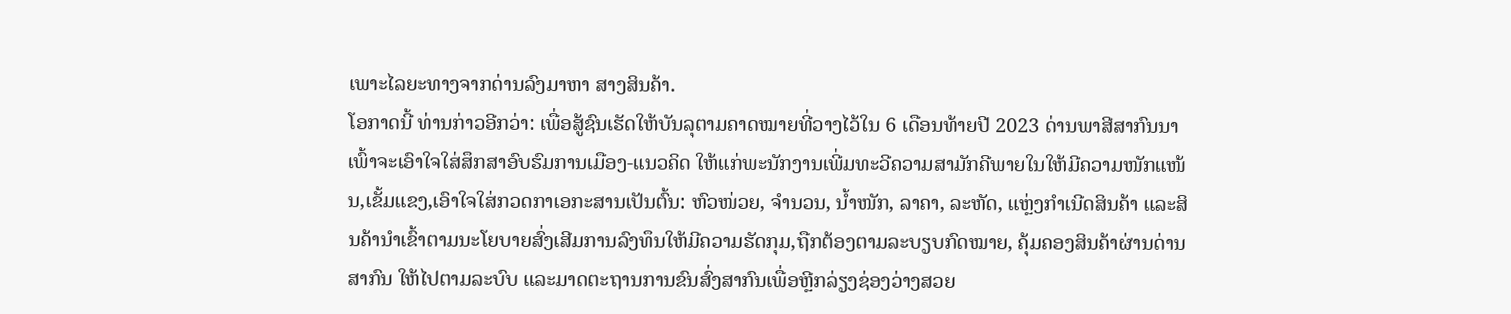ເພາະໄລຍະທາງຈາກດ່ານລົງມາຫາ ສາງສິນຄ້າ.
ໂອກາດນີ້ ທ່ານກ່າວອີກວ່າ: ເພື່ອສູ້ຊົນເຮັດໃຫ້ບັນລຸຕາມຄາດໝາຍທີ່ວາງໄວ້ໃນ 6 ເດືອນທ້າຍປີ 2023 ດ່ານພາສີສາກົນນາເພົ້າຈະເອົາໃຈໃສ່ສຶກສາອົບຮົມການເມືອງ-ແນວຄິດ ໃຫ້ແກ່ພະນັກງານເພີ່ມທະວີຄວາມສາມັກຄີພາຍໃນໃຫ້ມີຄວາມໜັກແໜ້ນ,ເຂັ້ມແຂງ,ເອົາໃຈໃສ່ກວດກາເອກະສານເປັນຕົ້ນ: ຫົວໜ່ວຍ, ຈຳນວນ, ນໍ້າໜັກ, ລາຄາ, ລະຫັດ, ແຫຼ່ງກຳເນີດສິນຄ້າ ແລະສິນຄ້ານຳເຂົ້າຕາມນະໂຍບາຍສົ່ງເສີມການລົງທຶນໃຫ້ມີຄວາມຮັດກຸມ,ຖືກຕ້ອງຕາມລະບຽບກົດໝາຍ, ຄຸ້ມຄອງສິນຄ້າຜ່ານດ່ານສາກົນ ໃຫ້ໄປຕາມລະບົບ ແລະມາດຕະຖານການຂົນສົ່ງສາກົນເພື່ອຫຼີກລ່ຽງຊ່ອງວ່າງສວຍ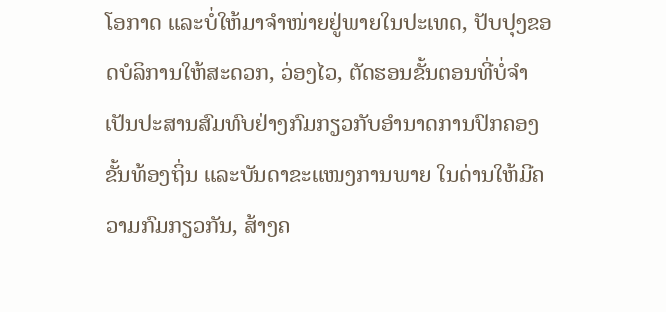ໂອກາດ ແລະບໍ່ໃຫ້ມາຈຳໜ່າຍຢູ່ພາຍໃນປະເທດ, ປັບປຸງຂອດບໍລິການໃຫ້ສະດວກ, ວ່ອງໄວ, ຕັດຮອນຂັ້ນຕອນທີ່ບໍ່ຈຳເປັນປະສານສົມທົບຢ່າງກົມກຽວກັບອຳນາດການປົກຄອງຂັ້ນທ້ອງຖິ່ນ ແລະບັນດາຂະແໜງການພາຍ ໃນດ່ານໃຫ້ມີຄວາມກົມກຽວກັນ, ສ້າງຄ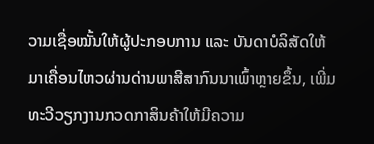ວາມເຊື່ອໝັ້ນໃຫ້ຜູ້ປະກອບການ ແລະ ບັນດາບໍລິສັດໃຫ້ມາເຄື່ອນໄຫວຜ່ານດ່ານພາສີສາກົນນາເພົ້າຫຼາຍຂຶ້ນ, ເພີ່ມທະວີວຽກງານກວດກາສິນຄ້າໃຫ້ມີຄວາມ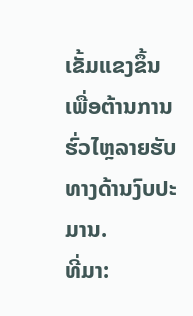ເຂັ້ມແຂງຂຶ້ນເພື່ອຕ້ານການຮົ່ວໄຫຼລາຍຮັບທາງດ້ານງົບປະມານ.
ທີ່ມາ: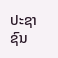ປະຊາຊົນ